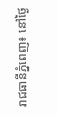រាជធានីភ្នំពេញ៖ នៅថ្ងៃ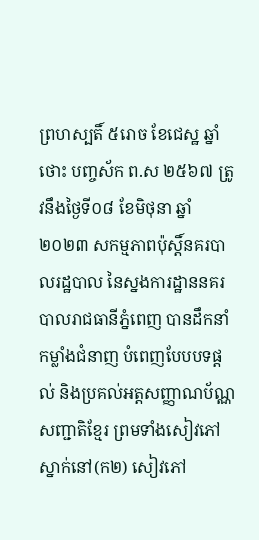ព្រហស្បតិ៍ ៥រោច ខែជេស្ឋ ឆ្នាំថោះ បញ្ចស័ក ព.ស ២៥៦៧ ត្រូវនឹងថ្ងៃទី០៨ ខែមិថុនា ឆ្នាំ២០២៣ សកម្មភាពប៉ុស្តិ៍នគរបាលរដ្ឋបាល នៃស្នងការដ្ឋាននគរបាលរាជធានីភ្នំពេញ បានដឹកនាំកម្លាំងជំនាញ បំពេញបែបបទផ្ដល់ និងប្រគល់អត្តសញ្ញាណប័ណ្ណសញ្ជាតិខ្មែរ ព្រមទាំងសៀវភៅស្នាក់នៅ(ក២) សៀវភៅ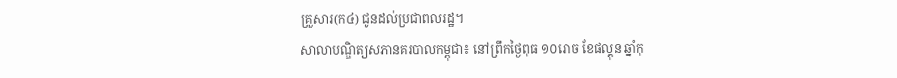គ្រួសារ(ក៤) ជូនដល់ប្រជាពលរដ្ឋ។
សាលាបណ្ឌិត្យសភានគរបាលកម្ពុជា៖ នៅព្រឹកថ្ងៃពុធ ១០រោច ខែផល្គុន ឆ្នាំកុ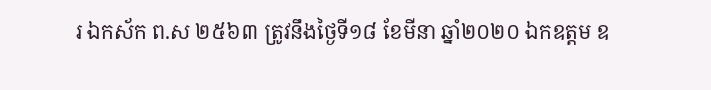រ ឯកស័ក ព.ស ២៥៦៣ ត្រូវនឹងថ្ងៃទី១៨ ខែមីនា ឆ្នាំ២០២០ ឯកឧត្តម ឧ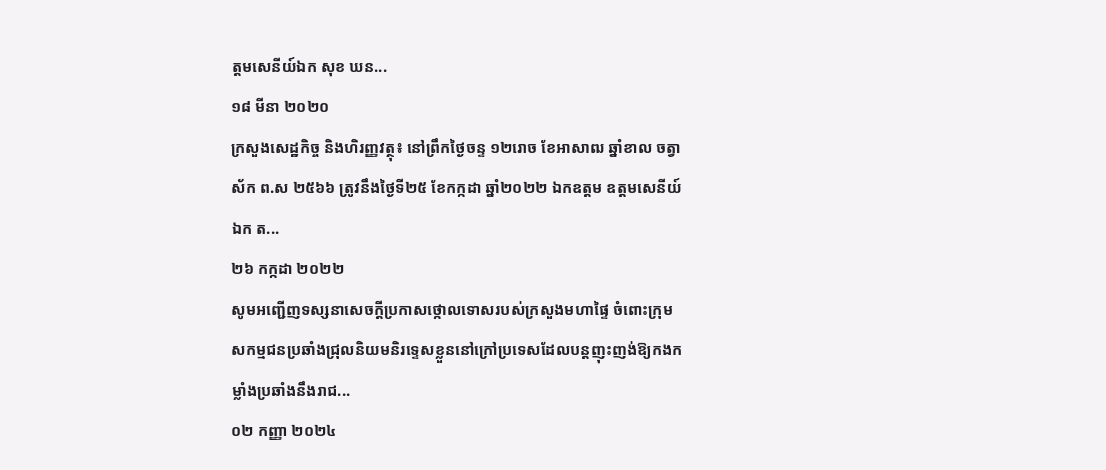ត្តមសេនីយ៍ឯក សុខ ឃន...
១៨ មីនា ២០២០
ក្រសួងសេដ្ឋកិច្ច និងហិរញ្ញវត្ថុ៖ នៅព្រឹកថ្ងៃចន្ទ ១២រោច ខែអាសាឍ ឆ្នាំខាល ចត្វាស័ក ព.ស ២៥៦៦ ត្រូវនឹងថ្ងៃទី២៥ ខែកក្កដា ឆ្នាំ២០២២ ឯកឧត្ដម ឧត្តមសេនីយ៍ឯក ត...
២៦ កក្កដា ២០២២
សូមអញ្ជើញទស្សនាសេចក្ដីប្រកាសថ្កោលទោសរបស់ក្រសួងមហាផ្ទៃ ចំពោះក្រុមសកម្មជនប្រឆាំងជ្រុលនិយមនិរទ្ទេសខ្លួននៅក្រៅប្រទេសដែលបន្តញុះញង់ឱ្យកងកម្លាំងប្រឆាំងនឹងរាជ...
០២ កញ្ញា ២០២៤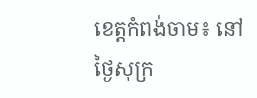ខេត្តកំពង់ចាម៖ នៅថ្ងៃសុក្រ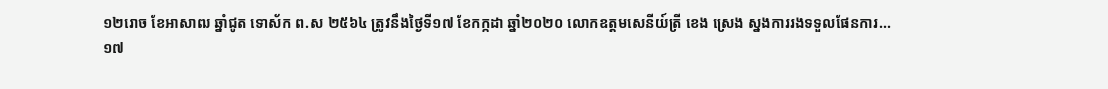១២រោច ខែអាសាឍ ឆ្នាំជូត ទោស័ក ព.ស ២៥៦៤ ត្រូវនឹងថ្ងៃទី១៧ ខែកក្កដា ឆ្នាំ២០២០ លោកឧត្តមសេនីយ៍ត្រី ខេង ស្រេង ស្នងការរងទទួលផែនការ...
១៧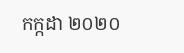កក្កដា ២០២០